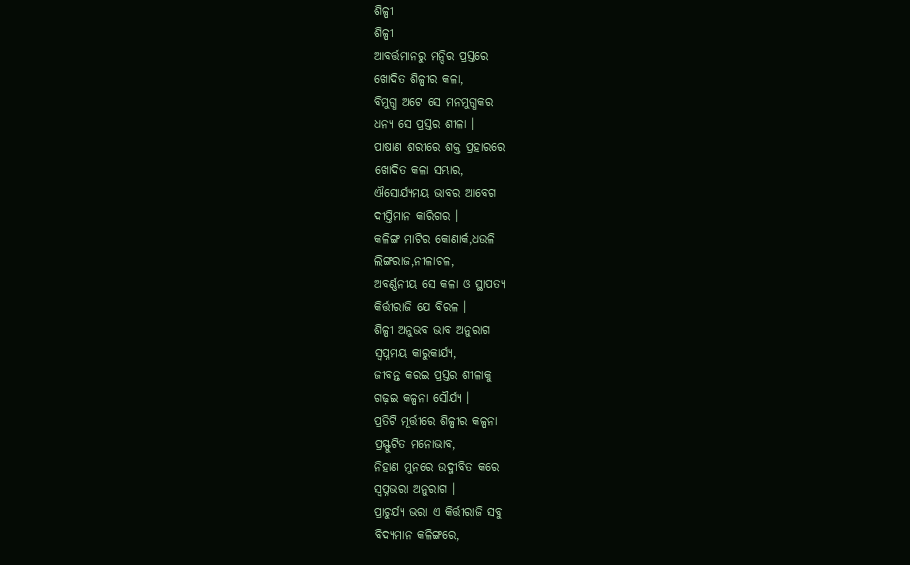ଶିଳ୍ପୀ
ଶିଳ୍ପୀ
ଆବର୍ତ୍ତମାନରୁ ମନ୍ଦିର ପ୍ରସ୍ତରେ
ଖୋଦିତ ଶିଳ୍ପୀର କଳା,
ବିମୁଗ୍ଧ ଅଟେ ସେ ମନମୁଗ୍ଧକର
ଧନ୍ୟ ସେ ପ୍ରସ୍ତର ଶୀଳା ।
ପାଷାଣ ଶରୀରେ ଶକ୍ତ ପ୍ରହାରରେ
ଖୋଦିତ କଳା ସମ୍ଭାର,
ଐସୋର୍ଯ୍ୟମୟ ଭାବର ଆବେଗ
ଦୀପ୍ତିମାନ କାରିଗର ।
କଳିଙ୍ଗ ମାଟିର କୋଣାର୍କ,ଧଉଳି
ଲିଙ୍ଗରାଜ,ନୀଳାଚଳ,
ଅବର୍ଣ୍ଣନୀୟ ସେ କଳା ଓ ସ୍ଥାପତ୍ୟ
କିର୍ତ୍ତୀରାଜି ଯେ ବିରଳ ।
ଶିଳ୍ପୀ ଅନୁଭବ ଭାବ ଅନୁରାଗ
ସ୍ୱପ୍ନମୟ କାରୁକାର୍ଯ୍ୟ,
ଜୀବନ୍ତ କରଇ ପ୍ରସ୍ତର ଶୀଳାକୁ
ଗଢ଼ଇ କଳ୍ପନା ସୌର୍ଯ୍ୟ ।
ପ୍ରତିଟି ମୂର୍ତ୍ତୀରେ ଶିଳ୍ପୀର କଳ୍ପନା
ପ୍ରସ୍ଫୁଟିତ ମନୋଭାବ,
ନିହାଣ ମୁନରେ ଉଦ୍ଜୀବିତ କରେ
ସ୍ୱପ୍ନଭରା ଅନୁରାଗ ।
ପ୍ରାଚୁର୍ଯ୍ୟ ଭରା ଏ କିର୍ତ୍ତୀରାଜି ସବୁ
ବିଦ୍ୟମାନ କଳିଙ୍ଗରେ,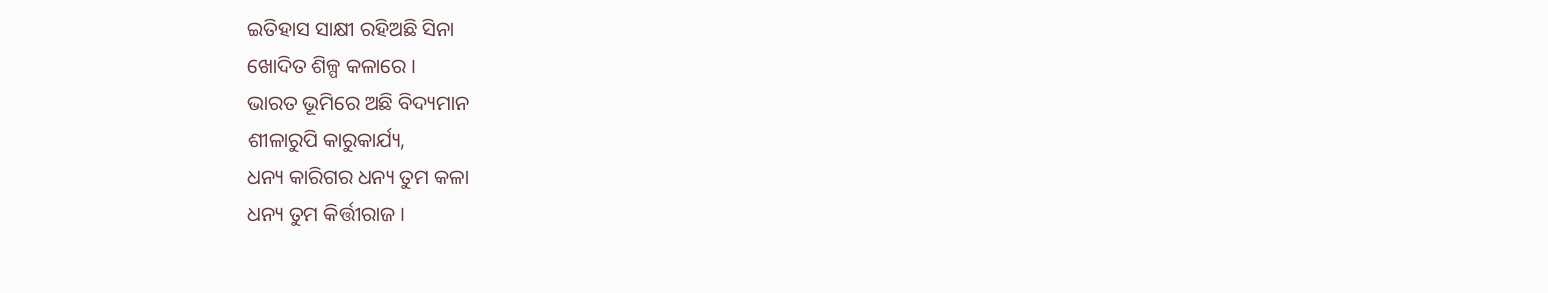ଇତିହାସ ସାକ୍ଷୀ ରହିଅଛି ସିନା
ଖୋଦିତ ଶିଳ୍ପ କଳାରେ ।
ଭାରତ ଭୂମିରେ ଅଛି ବିଦ୍ୟମାନ
ଶୀଳାରୁପି କାରୁକାର୍ଯ୍ୟ,
ଧନ୍ୟ କାରିଗର ଧନ୍ୟ ତୁମ କଳା
ଧନ୍ୟ ତୁମ କିର୍ତ୍ତୀରାଜ ।